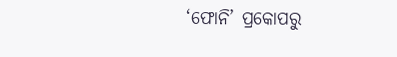‘ଫୋନି’ ପ୍ରକୋପରୁ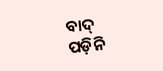ବାଦ୍ ପଡ଼ିନି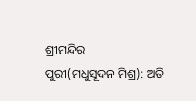ଶ୍ରୀମନ୍ଦିର
ପୁରୀ(ମଧୁସୂଦନ ମିଶ୍ର): ଅତି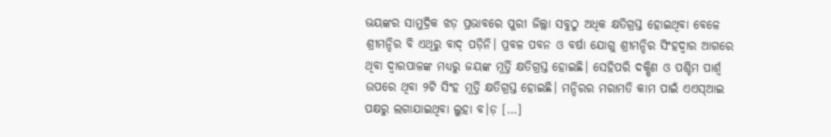ଭୟଙ୍କର ସାମୁଦ୍ରିକ ଝଡ଼ ପ୍ରଭାବରେ ପୁରୀ ଜିଲ୍ଲା ସବୁଠୁ ଅଧିକ କ୍ଷତିଗ୍ରସ୍ତ ହୋଇଥିବା ବେଳେ ଶ୍ରୀମନ୍ଦିର ବି ଏଥିରୁ ବାଦ୍ ପଡ଼ିନି। ପ୍ରବଳ ପବନ ଓ ବର୍ଷା ଯୋଗୁ ଶ୍ରୀମନ୍ଦିର ସିଂହଦ୍ୱାର ଆଗରେ ଥିବା ଦ୍ୱାରପାଳଙ୍କ ମଧ୍ୟରୁ ଜୟଙ୍କ ମୂର୍ତ୍ତି କ୍ଷତିଗ୍ରସ୍ତ ହୋଇଛି। ସେହିପରି ଦକ୍ଷିଣ ଓ ପଶ୍ଚିମ ପାର୍ଶ୍ୱ ଉପରେ ଥିବା ୨ଟି ସିଂହ ମୂର୍ତ୍ତି କ୍ଷତିଗ୍ରସ୍ତ ହୋଇଛି। ମନ୍ଦିରର ମରାମତି କାମ ପାଇଁ ଏଏସ୍ଆଇ ପକ୍ଷରୁ ଲଗାଯାଇଥିବା ଲୁହା ବ।ଡ଼ […]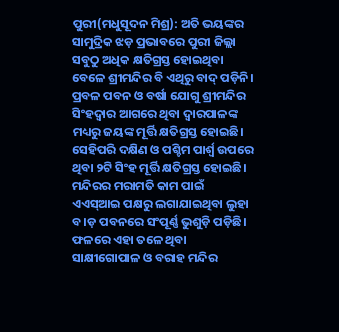ପୁରୀ(ମଧୁସୂଦନ ମିଶ୍ର): ଅତି ଭୟଙ୍କର ସାମୁଦ୍ରିକ ଝଡ଼ ପ୍ରଭାବରେ ପୁରୀ ଜିଲ୍ଲା ସବୁଠୁ ଅଧିକ କ୍ଷତିଗ୍ରସ୍ତ ହୋଇଥିବା ବେଳେ ଶ୍ରୀମନ୍ଦିର ବି ଏଥିରୁ ବାଦ୍ ପଡ଼ିନି। ପ୍ରବଳ ପବନ ଓ ବର୍ଷା ଯୋଗୁ ଶ୍ରୀମନ୍ଦିର ସିଂହଦ୍ୱାର ଆଗରେ ଥିବା ଦ୍ୱାରପାଳଙ୍କ ମଧ୍ୟରୁ ଜୟଙ୍କ ମୂର୍ତ୍ତି କ୍ଷତିଗ୍ରସ୍ତ ହୋଇଛି। ସେହିପରି ଦକ୍ଷିଣ ଓ ପଶ୍ଚିମ ପାର୍ଶ୍ୱ ଉପରେ ଥିବା ୨ଟି ସିଂହ ମୂର୍ତ୍ତି କ୍ଷତିଗ୍ରସ୍ତ ହୋଇଛି।
ମନ୍ଦିରର ମରାମତି କାମ ପାଇଁ ଏଏସ୍ଆଇ ପକ୍ଷରୁ ଲଗାଯାଇଥିବା ଲୁହା ବ।ଡ଼ ପବନରେ ସଂପୂର୍ଣ୍ଣ ଭୁଶୁଡ଼ି ପଡ଼ିଛି। ଫଳରେ ଏହା ତଳେ ଥିବା ସାକ୍ଷୀଗୋପାଳ ଓ ବରାହ ମନ୍ଦିର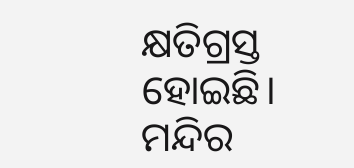କ୍ଷତିଗ୍ରସ୍ତ ହୋଇଛି। ମନ୍ଦିର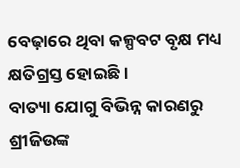ବେଢ଼ାରେ ଥିବା କଳ୍ପବଟ ବୃକ୍ଷ ମଧ୍ୟ କ୍ଷତିଗ୍ରସ୍ତ ହୋଇଛି।
ବାତ୍ୟା ଯୋଗୁ ବିଭିନ୍ନ କାରଣରୁ ଶ୍ରୀଜିଉଙ୍କ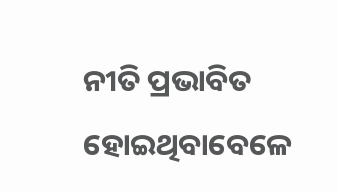ନୀତି ପ୍ରଭାବିତ ହୋଇଥିବାବେଳେ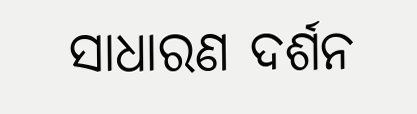ସାଧାରଣ ଦର୍ଶନ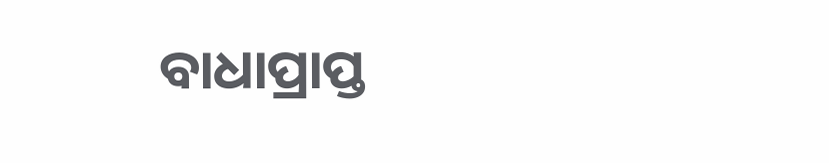ବାଧାପ୍ରାପ୍ତ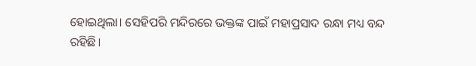ହୋଇଥିଲା। ସେହିପରି ମନ୍ଦିରରେ ଭକ୍ତଙ୍କ ପାଇଁ ମହାପ୍ରସାଦ ରନ୍ଧା ମଧ୍ୟ ବନ୍ଦ ରହିଛି।